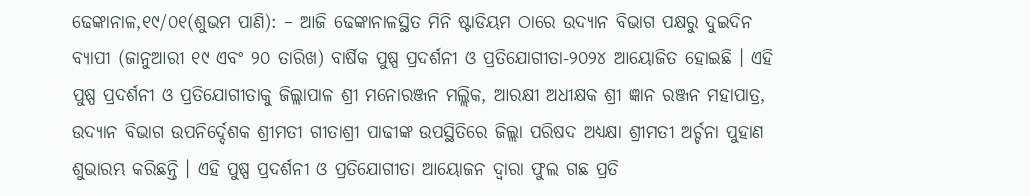ଢେଙ୍କାନାଳ,୧୯/୦୧(ଶୁଭମ ପାଣି): – ଆଜି ଢେଙ୍କାନାଳସ୍ଥିତ ମିନି ଷ୍ଟାଡିୟମ ଠାରେ ଉଦ୍ୟାନ ବିଭାଗ ପକ୍ଷରୁ ଦୁଇଦିନ ବ୍ୟାପୀ (ଜାନୁଆରୀ ୧୯ ଏବଂ ୨୦ ତାରିଖ) ବାର୍ଷିକ ପୁଷ୍ପ ପ୍ରଦର୍ଶନୀ ଓ ପ୍ରତିଯୋଗୀତା-୨୦୨୪ ଆୟୋଜିତ ହୋଇଛି । ଏହି ପୁଷ୍ପ ପ୍ରଦର୍ଶନୀ ଓ ପ୍ରତିଯୋଗୀତାକୁ ଜିଲ୍ଲାପାଳ ଶ୍ରୀ ମନୋରଞ୍ଜନ ମଲ୍ଲିକ, ଆରକ୍ଷୀ ଅଧୀକ୍ଷକ ଶ୍ରୀ ଜ୍ଞାନ ରଞ୍ଜନ ମହାପାତ୍ର, ଉଦ୍ୟାନ ବିଭାଗ ଉପନିର୍ଦ୍ଦେଶକ ଶ୍ରୀମତୀ ଗୀତାଶ୍ରୀ ପାଢୀଙ୍କ ଉପସ୍ଥିତିରେ ଜିଲ୍ଲା ପରିଷଦ ଅଧ୍ଯକ୍ଷା ଶ୍ରୀମତୀ ଅର୍ଚ୍ଚନା ପୁହାଣ ଶୁଭାରମ୍ଭ କରିଛନ୍ତି । ଏହି ପୁଷ୍ପ ପ୍ରଦର୍ଶନୀ ଓ ପ୍ରତିଯୋଗୀତା ଆୟୋଜନ ଦ୍ବାରା ଫୁଲ ଗଛ ପ୍ରତି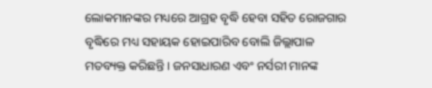ଲୋକମାନଙ୍କର ମଧ୍ୟରେ ଆଗ୍ରହ ବୃଦ୍ଧି ହେବା ସହିତ ରୋଜଗାର ବୃଦ୍ଧିରେ ମଧ୍ୟ ସହାୟକ ହୋଇପାରିବ ବୋଲି ଜିଲ୍ଲାପାଳ ମତବ୍ୟକ୍ତ କରିଛନ୍ତି । ଜନସାଧାରଣ ଏବଂ ନର୍ସରୀ ମାନଙ୍କ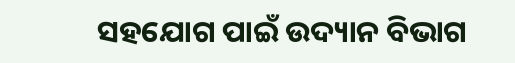ସହଯୋଗ ପାଇଁ ଉଦ୍ୟାନ ବିଭାଗ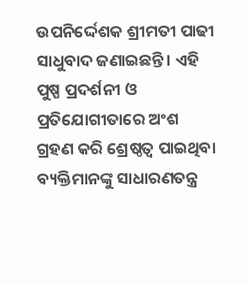ଉପନିର୍ଦ୍ଦେଶକ ଶ୍ରୀମତୀ ପାଢୀ ସାଧୁବାଦ ଜଣାଇଛନ୍ତି । ଏହି ପୁଷ୍ପ ପ୍ରଦର୍ଶନୀ ଓ ପ୍ରତିଯୋଗୀତାରେ ଅଂଶ ଗ୍ରହଣ କରି ଶ୍ରେଷ୍ଠତ୍ଵ ପାଇଥିବା ବ୍ୟକ୍ତିମାନଙ୍କୁ ସାଧାରଣତନ୍ତ୍ର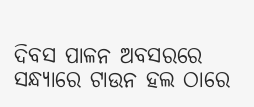ଦିବସ ପାଳନ ଅବସରରେ ସନ୍ଧ୍ୟାରେ ଟାଉନ ହଲ ଠାରେ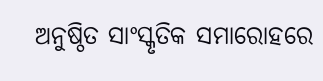ଅନୁଷ୍ଠିତ ସାଂସ୍କୃତିକ ସମାରୋହରେ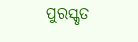ପୁରସ୍କୃତ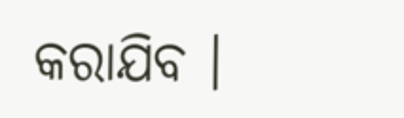କରାଯିବ ।